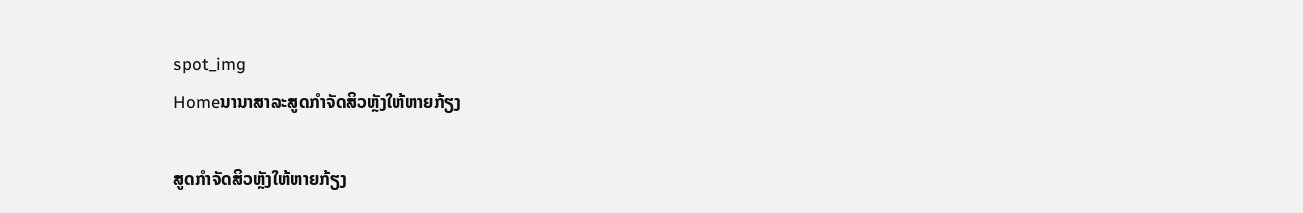spot_img
Homeນານາສາລະສູດກຳຈັດສິວຫຼັງໃຫ້ຫາຍກ້ຽງ

ສູດກຳຈັດສິວຫຼັງໃຫ້ຫາຍກ້ຽງ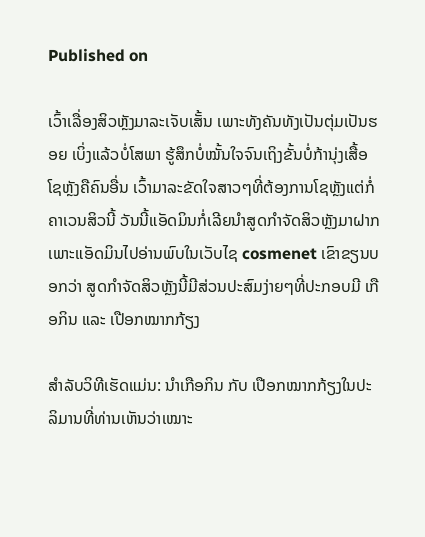Published on

ເວົ້າເລື່ອງສິວຫຼັງມາລະເຈັບເສັ້ນ ເພາະທັງຄັນທັງເປັນຕຸ່ມເປັນຮອຍ ເບິ່ງແລ້ວບໍ່ໂສພາ ຮູ້ສຶກບໍ່ໝັ້ນໃຈຈົນເຖິງຂັ້ນບໍ່ກ້ານຸ່ງເສື້ອໂຊຫຼັງຄືຄົນອື່ນ ເວົ້າມາລະຂັດໃຈສາວໆທີ່ຕ້ອງການໂຊຫຼັງແຕ່ກໍ່ຄາເວນສິວນີ້ ວັນນີ້ແອັດມິນກໍ່ເລີຍນຳສູດກຳຈັດສິວຫຼັງມາຝາກ ເພາະແອັດມິນໄປອ່ານພົບໃນເວັບໄຊ cosmenet ເຂົາຂຽນບອກວ່າ ສູດກຳຈັດສິວຫຼັງນີ້ມີສ່ວນປະສົມງ່າຍໆທີ່ປະກອບມີ ເກືອກິນ ແລະ ເປືອກໝາກກ້ຽງ

ສຳລັບວິທີເຮັດແມ່ນ: ນຳເກືອກິນ ກັບ ເປືອກໝາກກ້ຽງໃນປະລິມານທີ່ທ່ານເຫັນວ່າເໝາະ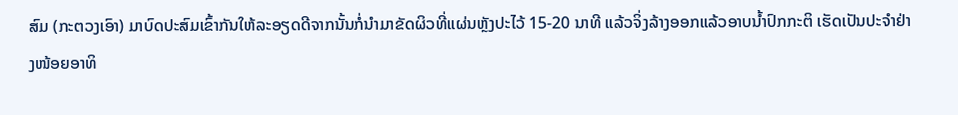ສົມ (ກະຕວງເອົາ) ມາບົດປະສົມເຂົ້າກັນໃຫ້ລະອຽດດີຈາກນັ້ນກໍ່ນຳມາຂັດຜິວທີ່ແຜ່ນຫຼັງປະໄວ້ 15-20 ນາທີ ແລ້ວຈິ່ງລ້າງອອກແລ້ວອາບນ້ຳປົກກະຕິ ເຮັດເປັນປະຈຳຢ່າງໜ້ອຍອາທິ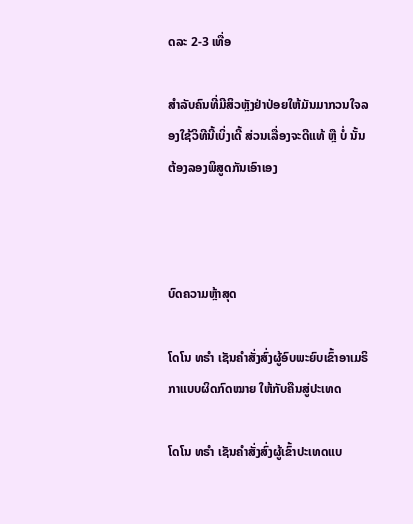ດລະ 2-3 ເທື່ອ

ສຳລັບຄົນທີ່ມີສິວຫຼັງຢ່າປ່ອຍໃຫ້ມັນມາກວນໃຈລອງໃຊ້ວິທີນີ້ເບິ່ງເດີ້ ສ່ວນເລື່ອງຈະດີແທ້ ຫຼື ບໍ່ ນັ້ນຕ້ອງລອງພິສູດກັນເອົາເອງ



ບົດຄວາມຫຼ້າສຸດ

ໂດໂນ ທຣໍາ ເຊັນຄໍາສັ່ງສົ່ງຜູ້ອົບພະຍົບເຂົ້າອາເມຣິກາແບບຜິດກົດໝາຍ ໃຫ້ກັບຄືນສູ່ປະເທດ

ໂດໂນ ທຣໍາ ເຊັນຄໍາສັ່ງສົ່ງຜູ້ເຂົ້າປະເທດແບ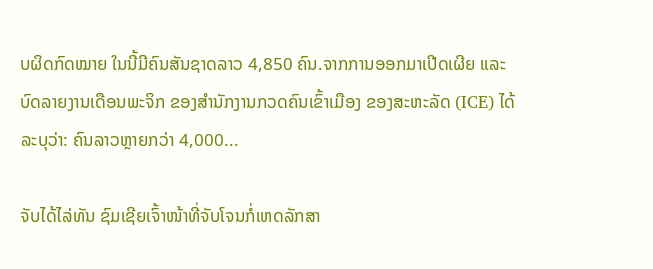ບຜິດກົດໝາຍ ໃນນີ້ມີຄົນສັນຊາດລາວ 4,850 ຄົນ.ຈາກການອອກມາເປີດເຜີຍ ແລະ ບົດລາຍງານເດືອນພະຈິກ ຂອງສຳນັກງານກວດຄົນເຂົ້າເມືອງ ຂອງສະຫະລັດ (ICE) ໄດ້ລະບຸວ່າ: ຄົນລາວຫຼາຍກວ່າ 4,000...

ຈັບໄດ້ໄລ່ທັນ ຊົມເຊີຍເຈົ້າໜ້າທີ່ຈັບໂຈນກໍ່ເຫດລັກສາ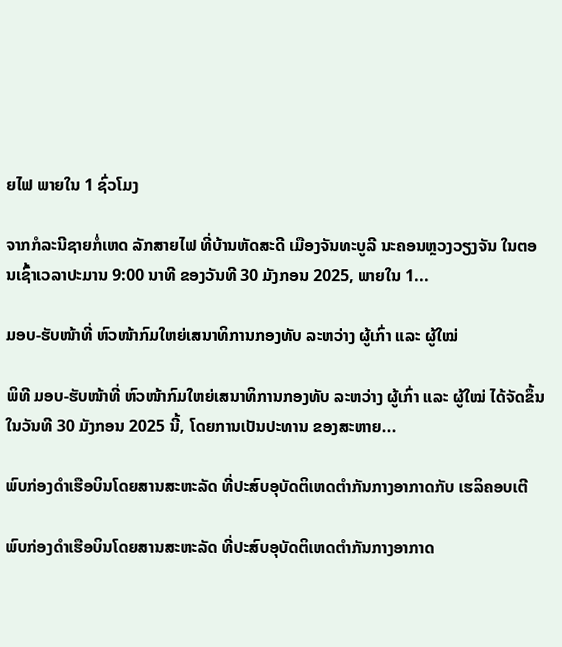ຍໄຟ ພາຍໃນ 1 ຊົ່ວໂມງ

ຈາກກໍລະນີຊາຍກໍ່ເຫດ ລັກສາຍໄຟ ທີ່ບ້ານຫັດສະດີ ເມືອງຈັນທະບູລີ ນະຄອນຫຼວງວຽງຈັນ ໃນຕອນເຊົ້າເວລາປະມານ 9:00 ນາທີ ຂອງວັນທີ 30 ມັງກອນ 2025, ພາຍໃນ 1...

ມອບ-ຮັບໜ້າທີ່ ຫົວໜ້າກົມໃຫຍ່ເສນາທິການກອງທັບ ລະຫວ່າງ ຜູ້ເກົ່າ ແລະ ຜູ້ໃໝ່

ພິທີ ມອບ-ຮັບໜ້າທີ່ ຫົວໜ້າກົມໃຫຍ່ເສນາທິການກອງທັບ ລະຫວ່າງ ຜູ້ເກົ່າ ແລະ ຜູ້ໃໝ່ ໄດ້ຈັດຂຶ້ນໃນວັນທີ 30 ມັງກອນ 2025 ນີ້, ໂດຍການເປັນປະທານ ຂອງສະຫາຍ...

ພົບກ່ອງດຳເຮືອບິນໂດຍສານສະຫະລັດ ທີ່ປະສົບອຸບັດຕິເຫດຕຳກັນກາງອາກາດກັບ ເຮລິຄອບເຕີ

ພົບກ່ອງດຳເຮືອບິນໂດຍສານສະຫະລັດ ທີ່ປະສົບອຸບັດຕິເຫດຕຳກັນກາງອາກາດ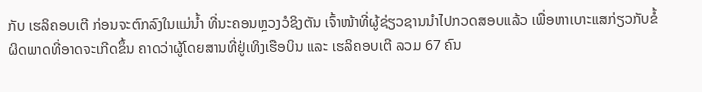ກັບ ເຮລິຄອບເຕີ ກ່ອນຈະຕົກລົງໃນແມ່ນ້ຳ ທີ່ນະຄອນຫຼວງວໍຊິງຕັນ ເຈົ້າໜ້າທີ່ຜູ້ຊ່ຽວຊານນຳໄປກວດສອບແລ້ວ ເພື່ອຫາເບາະແສກ່ຽວກັບຂໍ້ຜິດພາດທີ່ອາດຈະເກີດຂຶ້ນ ຄາດວ່າຜູ້ໂດຍສານທີ່ຢູ່ເທິງເຮືອບິນ ແລະ ເຮລິຄອບເຕີ ລວມ 67 ຄົນ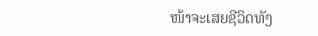ໜ້າຈະເສຍຊີວິດທັງ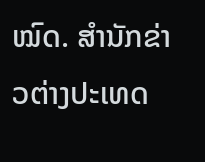ໝົດ. ສຳນັກຂ່າວຕ່າງປະເທດ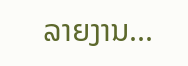ລາຍງານ...